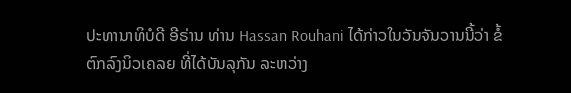ປະທານາທິບໍດີ ອີຣ່ານ ທ່ານ Hassan Rouhani ໄດ້ກ່າວໃນວັນຈັນວານນີ້ວ່າ ຂໍ້ຕົກລົງນິວເຄລຍ ທີ່ໄດ້ບັນລຸກັນ ລະຫວ່າງ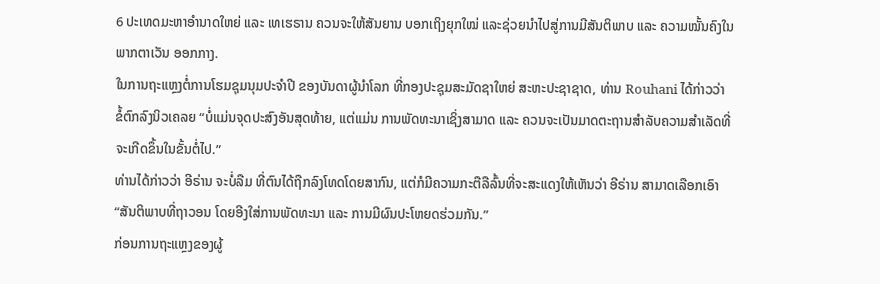6 ປະເທດມະຫາອຳນາດໃຫຍ່ ແລະ ເທເຮຣານ ຄວນຈະໃຫ້ສັນຍານ ບອກເຖິງຍຸກໃໝ່ ແລະຊ່ວຍນຳໄປສູ່ການມີສັນຕິພາບ ແລະ ຄວາມໝັ້ນຄົງໃນພາກຕາເວັນ ອອກກາງ.
ໃນການຖະແຫຼງຕໍ່ການໂຮມຊຸມນຸມປະຈຳປີ ຂອງບັນດາຜູ້ນຳໂລກ ທີ່ກອງປະຊຸມສະມັດຊາໃຫຍ່ ສະຫະປະຊາຊາດ, ທ່ານ Rouhani ໄດ້ກ່າວວ່າ ຂໍ້ຕົກລົງນິວເຄລຍ “ບໍ່ແມ່ນຈຸດປະສົງອັນສຸດທ້າຍ, ແຕ່ແມ່ນ ການພັດທະນາເຊິ່ງສາມາດ ແລະ ຄວນຈະເປັນມາດຕະຖານສຳລັບຄວາມສຳເລັດທີ່ຈະເກີດຂຶ້ນໃນຂັ້ນຕໍ່ໄປ.”
ທ່ານໄດ້ກ່າວວ່າ ອີຣ່ານ ຈະບໍ່ລືມ ທີ່ຕົນໄດ້ຖືກລົງໂທດໂດຍສາກົນ, ແຕ່ກໍມີຄວາມກະຕືລືລົ້ນທີ່ຈະສະແດງໃຫ້ເຫັນວ່າ ອີຣ່ານ ສາມາດເລືອກເອົາ “ສັນຕິພາບທີ່ຖາວອນ ໂດຍອີງໃສ່ການພັດທະນາ ແລະ ການມີຜົນປະໂຫຍດຮ່ວມກັນ.”
ກ່ອນການຖະແຫຼງຂອງຜູ້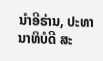ນຳອີຣ່ານ, ປະທານາທິບໍດີ ສະ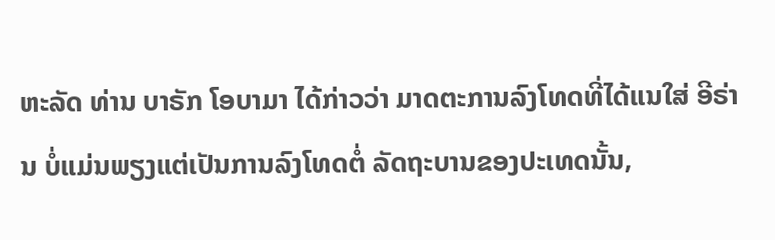ຫະລັດ ທ່ານ ບາຣັກ ໂອບາມາ ໄດ້ກ່າວວ່າ ມາດຕະການລົງໂທດທີ່ໄດ້ແນໃສ່ ອີຣ່ານ ບໍ່ແມ່ນພຽງແຕ່ເປັນການລົງໂທດຕໍ່ ລັດຖະບານຂອງປະເທດນັ້ນ,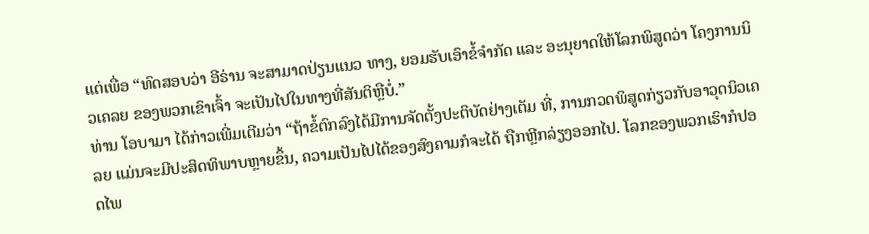ແຕ່ເພື່ອ “ທົດສອບວ່າ ອີຣ່ານ ຈະສາມາດປ່ຽນແນວ ທາງ, ຍອມຮັບເອົາຂໍ້ຈຳກັດ ແລະ ອະນຸຍາດໃຫ້ໂລກພິສູດວ່າ ໂຄງການນິວເຄລຍ ຂອງພວກເຂົາເຈົ້າ ຈະເປັນໄປໃນທາງທີ່ສັນຕິຫຼືບໍ່.”
ທ່ານ ໂອບາມາ ໄດ້ກ່າວເພີ່ມເຕີມວ່າ “ຖ້າຂໍ້ຕົກລົງໄດ້ມີການຈັດຕັ້ງປະຕິບັດຢ່າງເຕັມ ທີ່, ການກວດພິສູດກ່ຽວກັບອາວຸດນິວເຄລຍ ແມ່ນຈະມີປະສິດທິພາບຫຼາຍຂຶ້ນ, ຄວາມເປັນໄປໄດ້ຂອງສົງຄາມກໍຈະໄດ້ ຖືກຫຼີກລ່ຽງອອກໄປ. ໂລກຂອງພວກເຮົາກໍປອດໄພ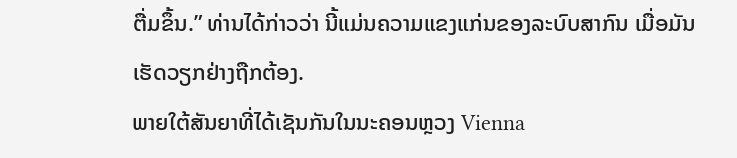ຕື່ມຂຶ້ນ.” ທ່ານໄດ້ກ່າວວ່າ ນີ້ແມ່ນຄວາມແຂງແກ່ນຂອງລະບົບສາກົນ ເມື່ອມັນເຮັດວຽກຢ່າງຖືກຕ້ອງ.
ພາຍໃຕ້ສັນຍາທີ່ໄດ້ເຊັນກັນໃນນະຄອນຫຼວງ Vienna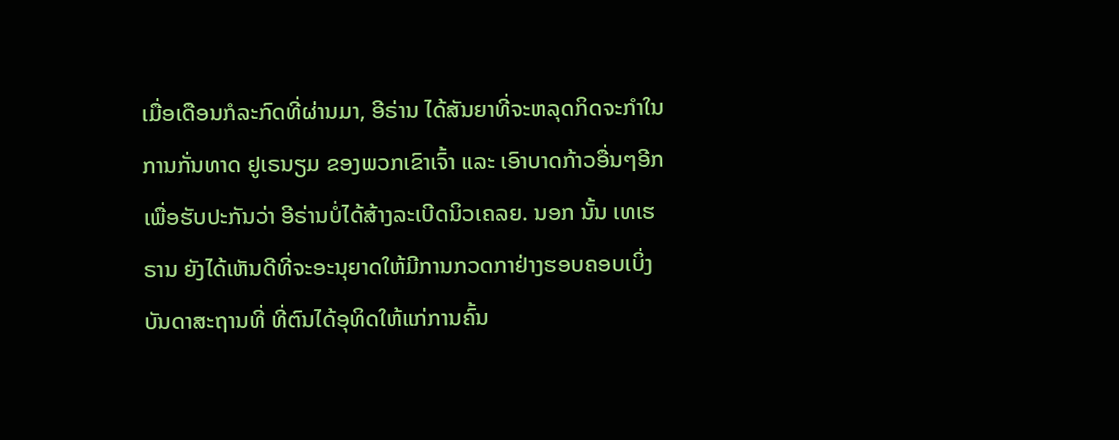ເມື່ອເດືອນກໍລະກົດທີ່ຜ່ານມາ, ອີຣ່ານ ໄດ້ສັນຍາທີ່ຈະຫລຸດກິດຈະກຳໃນການກັ່ນທາດ ຢູເຣນຽມ ຂອງພວກເຂົາເຈົ້າ ແລະ ເອົາບາດກ້າວອື່ນໆອີກເພື່ອຮັບປະກັນວ່າ ອີຣ່ານບໍ່ໄດ້ສ້າງລະເບີດນິວເຄລຍ. ນອກ ນັ້ນ ເທເຮຣານ ຍັງໄດ້ເຫັນດີທີ່ຈະອະນຸຍາດໃຫ້ມີການກວດກາຢ່າງຮອບຄອບເບິ່ງບັນດາສະຖານທີ່ ທີ່ຕົນໄດ້ອຸທິດໃຫ້ແກ່ການຄົ້ນ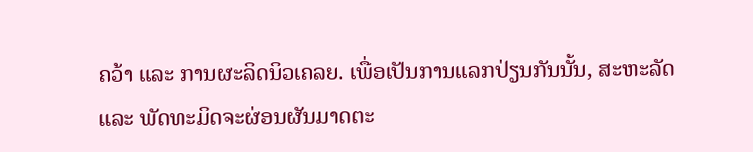ຄວ້າ ແລະ ການຜະລິດນິວເຄລຍ. ເພື່ອເປັນການແລກປ່ຽນກັນນັ້ນ, ສະຫະລັດ ແລະ ພັດທະມິດຈະຜ່ອນຜັນມາດຕະ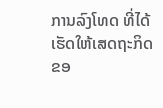ການລົງໂທດ ທີ່ໄດ້ເຮັດໃຫ້ເສດຖະກິດຂອ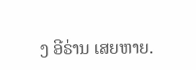ງ ອີຣ່ານ ເສຍຫາຍ.